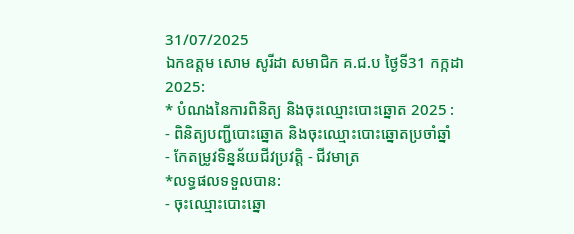31/07/2025
ឯកឧត្តម សោម សូរីដា សមាជិក គ.ជ.ប ថ្ងៃទី31 កក្កដា 2025:
* បំណងនៃការពិនិត្យ និងចុះឈ្មោះបោះឆ្នោត 2025 :
- ពិនិត្យបញ្ជីបោះឆ្នោត និងចុះឈ្មោះបោះឆ្នោតប្រចាំឆ្នាំ
- កែតម្រូវទិន្នន័យជីវប្រវត្តិ - ជីវមាត្រ
*លទ្ធផលទទួលបាន:
- ចុះឈ្មោះបោះឆ្នោ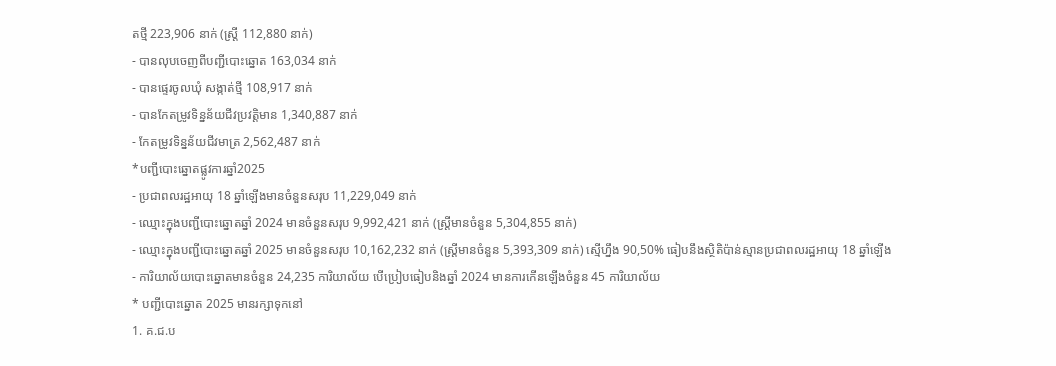តថ្មី 223,906 នាក់ (ស្ត្រី 112,880 នាក់)
- បានលុបចេញពីបញ្ជីបោះឆ្នោត 163,034 នាក់
- បានផ្ទេរចូលឃុំ សង្កាត់ថ្មី 108,917 នាក់
- បានកែតម្រូវទិន្នន័យជីវប្រវត្តិមាន 1,340,887 នាក់
- កែតម្រូវទិន្នន័យជីវមាត្រ 2,562,487 នាក់
*បញ្ជីបោះឆ្នោតផ្លូវការឆ្នាំ2025
- ប្រជាពលរដ្ឋអាយុ 18 ឆ្នាំឡើងមានចំនួនសរុប 11,229,049 នាក់
- ឈ្មោះក្នុងបញ្ជីបោះឆ្នោតឆ្នាំ 2024 មានចំនួនសរុប 9,992,421 នាក់ (ស្រ្តីមានចំនួន 5,304,855 នាក់)
- ឈ្មោះក្នុងបញ្ជីបោះឆ្នោតឆ្នាំ 2025 មានចំនួនសរុប 10,162,232 នាក់ (ស្រ្តីមានចំនួន 5,393,309 នាក់) ស្មើហ្នឹង 90,50% ធៀបនឹងស្ថិតិប៉ាន់ស្មានប្រជាពលរដ្ឋអាយុ 18 ឆ្នាំឡើង
- ការិយាល័យបោះឆ្នោតមានចំនួន 24,235 ការិយាល័យ បើប្រៀបធៀបនិងឆ្នាំ 2024 មានការកើនឡើងចំនួន 45 ការិយាល័យ
* បញ្ជីបោះឆ្នោត 2025 មានរក្សាទុកនៅ
1. គ.ជ.ប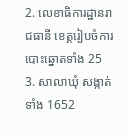2. លេខាធិការដ្ឋានរាជធានី ខេត្តរៀបចំការបោះឆ្នោតទាំង 25
3. សាលាឃុំ សង្កាត់ទាំង 1652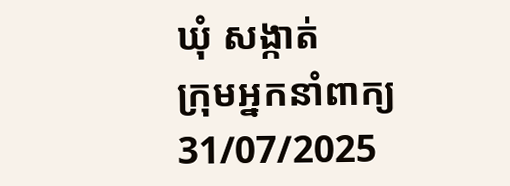ឃុំ សង្កាត់
ក្រុមអ្នកនាំពាក្យ 31/07/2025